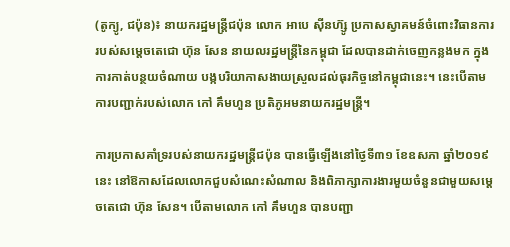(តូក្យូ, ជប៉ុន)៖ នាយករដ្ឋមន្ត្រីជប៉ុន លោក អាបេ ស៊ីនហ៊្សូ ប្រកាសស្វាគមន៍ចំពោះវិធានការរបស់សម្តេចតេជោ ហ៊ុន សែន នាយលរដ្ឋមន្ត្រីនៃកម្ពុជា ដែលបានដាក់ចេញកន្លងមក ក្នុងការកាត់បន្ថយចំណាយ បង្កបរិយាកាសងាយស្រួលដល់ធុរកិច្ចនៅកម្ពុជានេះ។ នេះបើតាមការបញ្ជាក់របស់លោក កៅ គឹមហួន ប្រតិភូអមនាយករដ្ឋមន្ត្រី។

ការប្រកាសគាំទ្ររបស់នាយករដ្ឋមន្ត្រីជប៉ុន បានធ្វើឡើងនៅថ្ងៃទី៣១ ខែឧសភា ឆ្នាំ២០១៩នេះ នៅឱកាសដែលលោកជួបសំណេះសំណាល និងពិភាក្សាការងារមួយចំនួនជាមួយសម្តេចតេជោ ហ៊ុន សែន។ បើតាមលោក កៅ គឹមហួន បានបញ្ជា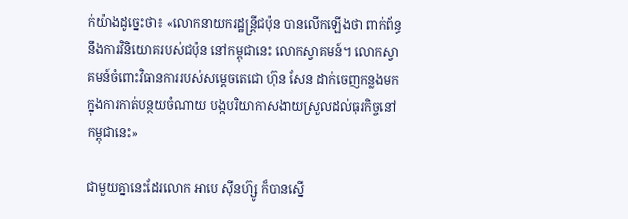ក់យ៉ាងដូច្នេះថា៖ «លោកនាយករដ្ឋន្រ្តីជប៉ុន បានលើកឡើងថា ពាក់ព័ន្ធនឹងការវិនិយោគរបស់ជប៉ុន នៅកម្ពុជានេះ លោកស្វាគមន៍។ លោកស្វាគមន៍ចំពោះវិធានការរបស់សម្តេចតេជោ ហ៊ុន សែន ដាក់ចេញកន្លងមក ក្នុងការកាត់បន្ថយចំណាយ បង្កបរិយាកាសងាយស្រួលដល់ធុរកិច្ចនៅកម្ពុជានេះ»

ជាមួយគ្នានេះដែរលោក អាបេ ស៊ីនហ៊្សូ ក៏បានស្នើ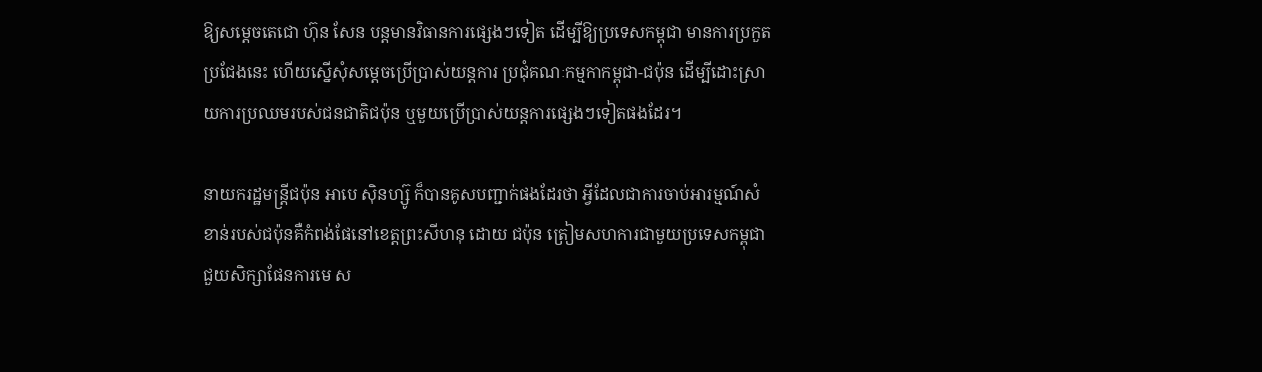ឱ្យសម្តេចតេជោ ហ៊ុន សែន បន្តមានវិធានការផ្សេងៗទៀត ដើម្បីឱ្យប្រទេសកម្ពុជា មានការប្រកួតប្រជែងនេះ ហើយស្នើសុំសម្តេចប្រើប្រាស់យន្តការ ប្រជុំគណៈកម្មកាកម្ពុជា-ជប៉ុន ដើម្បីដោះស្រាយការប្រឈមរបស់ជនជាតិជប៉ុន ឬមួយប្រើប្រាស់យន្តការផ្សេងៗទៀតផងដែរ។

នាយករដ្ឋមន្ត្រីជប៉ុន អាបេ ស៊ិនហ្ស៊ូ ក៏បានគូសបញ្ជាក់ផងដែរថា អ្វីដែលជាការចាប់អារម្មណ៍សំខាន់របស់ជប៉ុនគឺកំពង់ផែនៅខេត្តព្រះសីហនុ ដោយ ជប៉ុន ត្រៀមសហការជាមួយប្រទេសកម្ពុជា ជួយសិក្សាផែនការមេ ស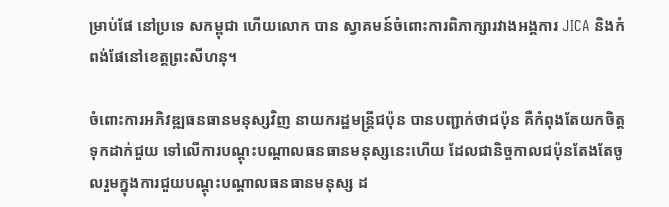ម្រាប់ផែ នៅប្រទេ សកម្ពុជា ហើយលោក បាន ស្វាគមន៍ចំពោះការពិភាក្សារវាងអង្គការ JICA និងកំពង់ផែនៅខេត្តព្រះសីហនុ។

ចំពោះការអភិវឌ្ឍធនធានមនុស្សវិញ នាយករដ្ឋមន្ត្រីជប៉ុន បានបញ្ជាក់ថាជប៉ុន គឺកំពុងតែយកចិត្តទុកដាក់ជួយ ទៅលើការបណ្តុះបណ្តាលធនធានមនុស្សនេះហើយ ដែលជានិច្ចកាលជប៉ុនតែងតែចូលរួមក្នុងការជួយបណ្តុះបណ្តាលធនធានមនុស្ស ដ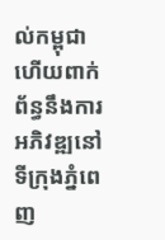ល់កម្ពុជា ហើយពាក់ព័ន្ធនឹងការអភិវឌ្ឍនៅទីក្រុងភ្នំពេញ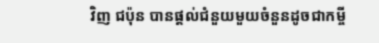វិញ ជប៉ុន បានផ្តល់ជំនួយមួយចំនួនដូចជាកម្ចី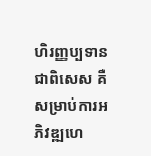ហិរញ្ញប្បទានជាពិសេស គឺសម្រាប់ការអភិវឌ្ឍហេ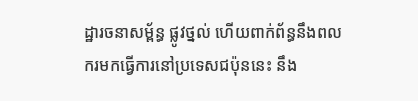ដ្ឋារចនាសម្ព័ន្ធ ផ្លូវថ្នល់ ហើយពាក់ព័ន្ធនឹងពលករមកធ្វើការនៅប្រទេសជប៉ុននេះ នឹង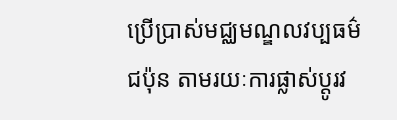ប្រើប្រាស់មជ្ឈមណ្ឌលវប្បធម៌ជប៉ុន តាមរយៈការផ្លាស់ប្តូរវ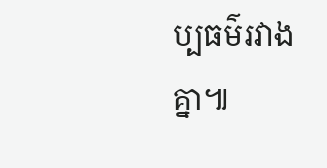ប្បធម៌រវាងគ្នា៕